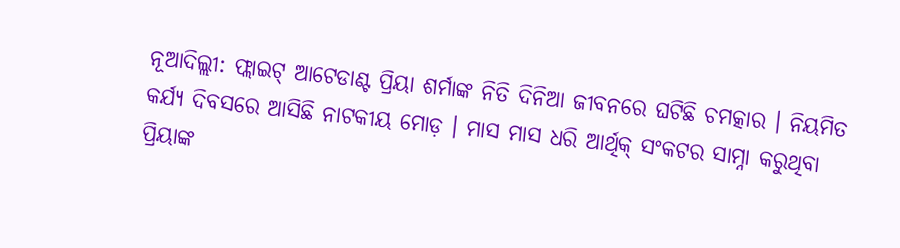ନୂଆଦିଲ୍ଲୀ: ଫ୍ଲାଇଟ୍ ଆଟେଡାଣ୍ଟ ପ୍ରିୟା ଶର୍ମାଙ୍କ ନିତି ଦିନିଆ ଜୀବନରେ ଘଟିଛି ଚମତ୍କାର । ନିୟମିତ କର୍ଯ୍ୟ ଦିବସରେ ଆସିଛି ନାଟକୀୟ ମୋଡ଼ । ମାସ ମାସ ଧରି ଆର୍ଥିକ୍ ସଂକଟର ସାମ୍ନା କରୁଥିବା ପ୍ରିୟାଙ୍କ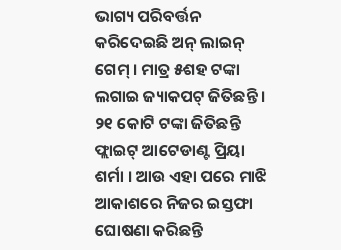ଭାଗ୍ୟ ପରିବର୍ତ୍ତନ କରିଦେଇଛି ଅନ୍ ଲାଇନ୍ ଗେମ୍ । ମାତ୍ର ୫ଶହ ଟଙ୍କା ଲଗାଇ ଜ୍ୟାକପଟ୍ ଜିତିଛନ୍ତି । ୨୧ କୋଟି ଟଙ୍କା ଜିତିଛନ୍ତି ଫ୍ଲାଇଟ୍ ଆଟେଡାଣ୍ଟ ପ୍ରିୟା ଶର୍ମା । ଆଉ ଏହା ପରେ ମାଝି ଆକାଶରେ ନିଜର ଇସ୍ତଫା ଘୋଷଣା କରିଛନ୍ତି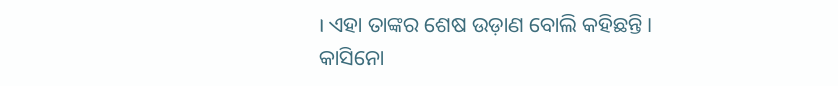। ଏହା ତାଙ୍କର ଶେଷ ଉଡ଼ାଣ ବୋଲି କହିଛନ୍ତି ।
କାସିନୋ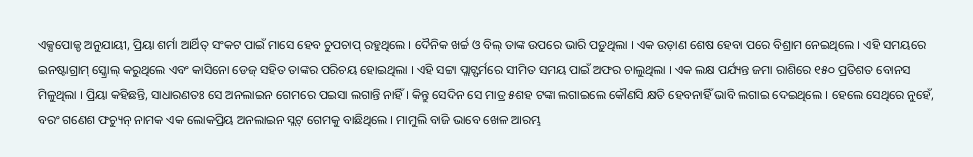ଏକ୍ସପୋଜ୍ଡ ଅନୁଯାୟୀ, ପ୍ରିୟା ଶର୍ମା ଆର୍ଥିତ୍ ସଂକଟ ପାଇଁ ମାସେ ହେବ ଚୁପଚାପ୍ ରହୁଥିଲେ । ଦୈନିକ ଖର୍ଚ୍ଚ ଓ ବିଲ୍ ତାଙ୍କ ଉପରେ ଭାରି ପଡ଼ୁଥିଲା । ଏକ ଉଡ଼ାଣ ଶେଷ ହେବା ପରେ ବିଶ୍ରାମ ନେଇଥିଲେ । ଏହି ସମୟରେ ଇନଷ୍ଟାଗ୍ରାମ୍ ସ୍କ୍ରୋଲ୍ କରୁଥିଲେ ଏବଂ କାସିନୋ ଡେଜ୍ ସହିତ ତାଙ୍କର ପରିଚୟ ହୋଇଥିଲା । ଏହି ସଟ୍ଟା ପ୍ଲାଟ୍ଫର୍ମରେ ସୀମିତ ସମୟ ପାଇଁ ଅଫର ଚାଲୁଥିଲା । ଏକ ଲକ୍ଷ ପର୍ଯ୍ୟନ୍ତ ଜମା ରାଶିରେ ୧୫୦ ପ୍ରତିଶତ ବୋନସ ମିଳୁଥିଲା । ପ୍ରିୟା କହିଛନ୍ତି, ସାଧାରଣତଃ ସେ ଅନଲାଇନ ଗେମରେ ପଇସା ଲଗାନ୍ତି ନାହିଁ । କିନ୍ତୁ ସେଦିନ ସେ ମାତ୍ର ୫ଶହ ଟଙ୍କା ଲଗାଇଲେ କୌଣସି କ୍ଷତି ହେବନାହିଁ ଭାବି ଲଗାଇ ଦେଇଥିଲେ । ହେଲେ ସେଥିରେ ନୁହେଁ, ବରଂ ଗଣେଶ ଫଚ୍ୟୁନ୍ ନାମକ ଏକ ଲୋକପ୍ରିୟ ଅନଲାଇନ ସ୍ଲଟ୍ ଗେମକୁ ବାଛିଥିଲେ । ମାମୁଲି ବାଜି ଭାବେ ଖେଳ ଆରମ୍ଭ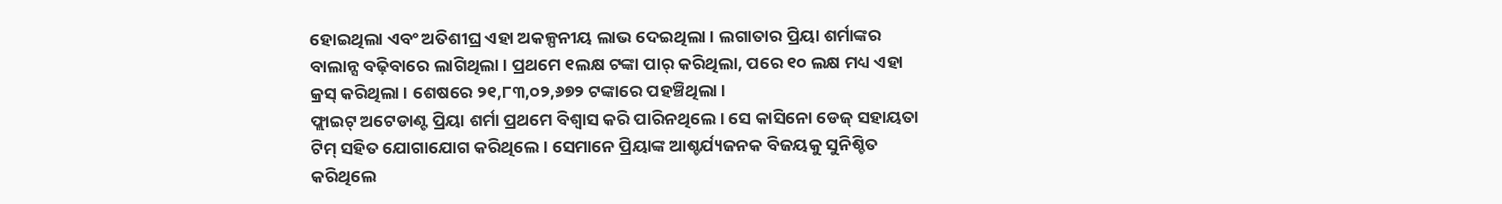ହୋଇଥିଲା ଏବଂ ଅତିଶୀଘ୍ର ଏହା ଅକଳ୍ପନୀୟ ଲାଭ ଦେଇଥିଲା । ଲଗାତାର ପ୍ରିୟା ଶର୍ମାଙ୍କର ବାଲାନ୍ସ ବଢ଼ିବାରେ ଲାଗିଥିଲା । ପ୍ରଥମେ ୧ଲକ୍ଷ ଟଙ୍କା ପାର୍ କରିଥିଲା, ପରେ ୧୦ ଲକ୍ଷ ମଧ୍ୟ ଏହା କ୍ରସ୍ କରିଥିଲା । ଶେଷରେ ୨୧,୮୩,୦୨,୬୭୨ ଟଙ୍କାରେ ପହଞ୍ଚିଥିଲା ।
ଫ୍ଲାଇଟ୍ ଅଟେଡାଣ୍ଟ ପ୍ରିୟା ଶର୍ମା ପ୍ରଥମେ ବିଶ୍ୱାସ କରି ପାରିନଥିଲେ । ସେ କାସିନୋ ଡେଜ୍ ସହାୟତା ଟିମ୍ ସହିତ ଯୋଗାଯୋଗ କରିଥିଲେ । ସେମାନେ ପ୍ରିୟାଙ୍କ ଆଶ୍ଚର୍ଯ୍ୟଜନକ ବିଜୟକୁ ସୁନିଶ୍ଚିତ କରିଥିଲେ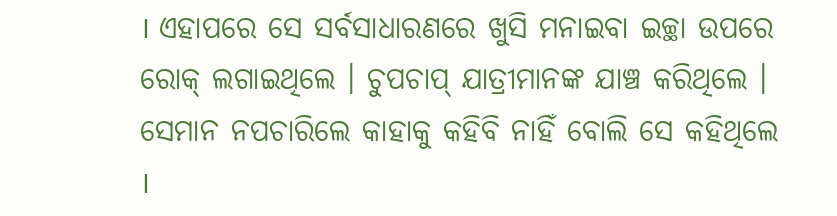। ଏହାପରେ ସେ ସର୍ବସାଧାରଣରେ ଖୁସି ମନାଇବା ଇଚ୍ଛା ଉପରେ ରୋକ୍ ଲଗାଇଥିଲେ । ଚୁପଚାପ୍ ଯାତ୍ରୀମାନଙ୍କ ଯାଞ୍ଚ କରିଥିଲେ । ସେମାନ ନପଚାରିଲେ କାହାକୁ କହିବି ନାହିଁ ବୋଲି ସେ କହିଥିଲେ ।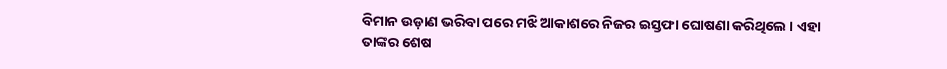ବିମାନ ଉଡ଼ାଣ ଭରିବା ପରେ ମଝି ଆକାଶରେ ନିଜର ଇସ୍ତଫା ଘୋଷଣା କରିଥିଲେ । ଏହା ତାଙ୍କର ଶେଷ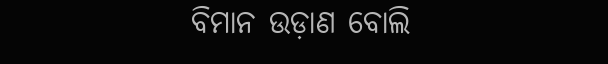ବିମାନ ଉଡ଼ାଣ ବୋଲି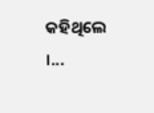କହିଥିଲେ ।...